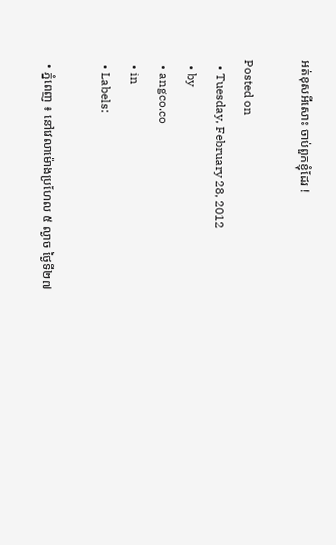អត់ខុសអីសោះ ចាប់ពួកខ្ញុំដែរ !

Posted on
  • Tuesday, February 28, 2012
  • by
  • angco.co
  • in
  • Labels:

  • ភ្នំពេញ ៖ នៅវេលាម៉ោងប្រហែល ៥ ល្ងាច ថ្ងៃទី២៧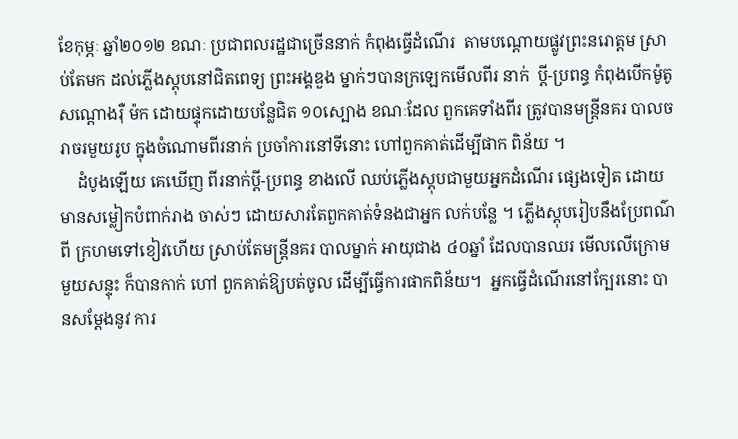ខែកុម្ភៈ ឆ្នាំ២០១២ ខណៈ ប្រជាពលរដ្ឋជាច្រើននាក់ កំពុងធ្វើដំណើរ  តាមបណ្ដោយផ្លូវព្រះនរោត្ដម ស្រាប់តែមក ដល់ភ្លើងស្ដុបនៅជិតពេទ្យ ព្រះអង្គឌួង ម្នាក់ៗបានក្រឡេកមើលពីរ នាក់  ប្ដី-ប្រពន្ធ កំពុងបើកម៉ូតូសណ្ដោងរ៉ឺ ម៉ក ដោយផ្ទុកដោយបន្លែជិត ១០ស្បោង ខណៈដែល ពួកគេទាំងពីរ ត្រូវបានមន្ដ្រីនគរ បាលចរាចរមួយរូប ក្នុងចំណោមពីរនាក់ ប្រចាំការនៅទីនោះ ហៅពួកគាត់ដើម្បីផាក ពិន័យ ។
    ដំបូងឡើយ គេឃើញ ពីរនាក់ប្ដី-ប្រពន្ធ ខាងលើ ឈប់ភ្លើងស្ដុបជាមួយអ្នកដំណើរ ផ្សេងទៀត ដោយមានសម្លៀកបំពាក់រាង ចាស់ៗ ដោយសារតែពួកគាត់ទំនងជាអ្នក លក់បន្លែ ។ ភ្លើងស្ដុបរៀបនឹងប្រែពណ៌ពី ក្រហមទៅខៀវហើយ ស្រាប់តែមន្ដ្រីនគរ បាលម្នាក់ អាយុជាង ៤០ឆ្នាំ ដែលបានឈរ មើលលើក្រោមមួយសន្ទុះ ក៏បានកាក់ ហៅ ពួកគាត់ឱ្យបត់ចូល ដើម្បីធ្វើការផាកពិន័យ។  អ្នកធ្វើដំណើរនៅក្បែរនោះ បានសម្ដែងនូវ ការ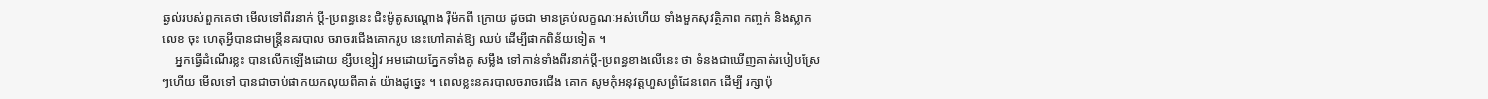ឆ្ងល់របស់ពួកគេថា មើលទៅពីរនាក់ ប្ដី-ប្រពន្ធនេះ ជិះម៉ូតូសណ្ដោង រ៉ឺម៉កពី ក្រោយ ដូចជា មានគ្រប់លក្ខណៈអស់ហើយ ទាំងមួកសុវត្ថិភាព កញ្ចក់ និងស្លាកលេខ ចុះ ហេតុអ្វីបានជាមន្ដ្រីនគរបាល ចរាចរជើងគោករូប នេះហៅគាត់ឱ្យ ឈប់ ដើម្បីផាកពិន័យទៀត ។
    អ្នកធ្វើដំណើរខ្លះ បានលើកឡើងដោយ ខ្សឹបខ្សៀវ អមដោយភ្នែកទាំងគូ សម្លឹង ទៅកាន់ទាំងពីរនាក់ប្ដី-ប្រពន្ធខាងលើនេះ ថា ទំនងជាឃើញគាត់របៀបស្រែៗហើយ មើលទៅ បានជាចាប់ផាកយកលុយពីគាត់ យ៉ាងដូច្នេះ ។ ពេលខ្លះនគរបាលចរាចរជើង គោក សូមកុំអនុវត្ដហួសព្រំដែនពេក ដើម្បី រក្សាប៉ុ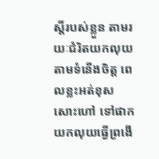ស្ដិ៍របស់ខ្លួន តាមរយៈជំរិតយកលុយ តាមទំនើងចិត្ដ ពេលខ្លះអត់ខុសសោះហៅ ទៅផាកយកលុយធ្វើព្រងើ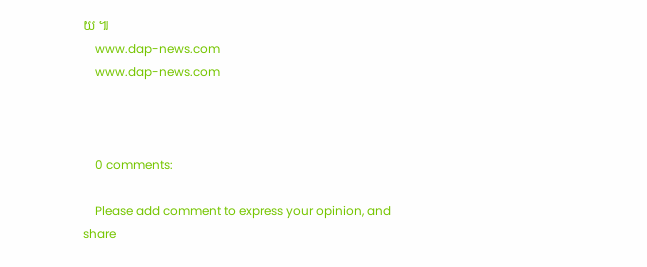យ ៕
    www.dap-news.com
    www.dap-news.com



    0 comments:

    Please add comment to express your opinion, and share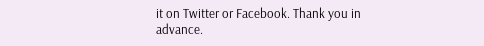it on Twitter or Facebook. Thank you in advance.